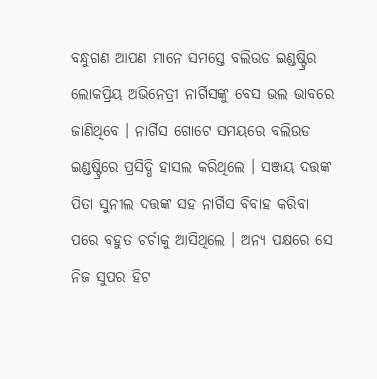ବନ୍ଧୁଗଣ ଆପଣ ମାନେ ସମସ୍ତେ ବଲିଉଡ ଇଣ୍ଡଷ୍ଟ୍ରିର ଲୋକପ୍ରିୟ ଅଭିନେତ୍ରୀ ନାର୍ଗିସଙ୍କୁ ବେସ ଭଲ ଭାବରେ ଜାଣିଥିବେ । ନାର୍ଗିସ ଗୋଟେ ସମୟରେ ବଲିଉଡ ଇଣ୍ଡଷ୍ଟ୍ରିରେ ପ୍ରସିଦ୍ଧି ହାସଲ କରିଥିଲେ । ସଞ୍ଜୟ ଦତ୍ତଙ୍କ ପିତା ସୁନୀଲ ଦତ୍ତଙ୍କ ସହ ନାର୍ଗିସ ବିବାହ କରିବା ପରେ ବହୁତ ଚର୍ଚାକୁ ଆସିଥିଲେ । ଅନ୍ୟ ପକ୍ଷରେ ସେ ନିଜ ସୁପର ହିଟ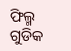ଫିଲ୍ମ ଗୁଡିକ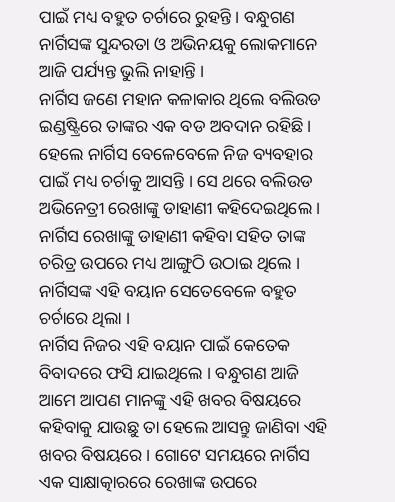ପାଇଁ ମଧ୍ୟ ବହୁତ ଚର୍ଚାରେ ରୁହନ୍ତି । ବନ୍ଧୁଗଣ ନାର୍ଗିସଙ୍କ ସୁନ୍ଦରତା ଓ ଅଭିନୟକୁ ଲୋକମାନେ ଆଜି ପର୍ଯ୍ୟନ୍ତ ଭୁଲି ନାହାନ୍ତି ।
ନାର୍ଗିସ ଜଣେ ମହାନ କଳାକାର ଥିଲେ ବଲିଉଡ ଇଣ୍ଡଷ୍ଟ୍ରିରେ ତାଙ୍କର ଏକ ବଡ ଅବଦାନ ରହିଛି । ହେଲେ ନାର୍ଗିସ ବେଳେବେଳେ ନିଜ ବ୍ୟବହାର ପାଇଁ ମଧ୍ୟ ଚର୍ଚାକୁ ଆସନ୍ତି । ସେ ଥରେ ବଲିଉଡ ଅଭିନେତ୍ରୀ ରେଖାଙ୍କୁ ଡାହାଣୀ କହିଦେଇଥିଲେ । ନାର୍ଗିସ ରେଖାଙ୍କୁ ଡାହାଣୀ କହିବା ସହିତ ତାଙ୍କ ଚରିତ୍ର ଉପରେ ମଧ୍ୟ ଆଙ୍ଗୁଠି ଉଠାଇ ଥିଲେ । ନାର୍ଗିସଙ୍କ ଏହି ବୟାନ ସେତେବେଳେ ବହୁତ ଚର୍ଚାରେ ଥିଲା ।
ନାର୍ଗିସ ନିଜର ଏହି ବୟାନ ପାଇଁ କେତେକ ବିବାଦରେ ଫସି ଯାଇଥିଲେ । ବନ୍ଧୁଗଣ ଆଜି ଆମେ ଆପଣ ମାନଙ୍କୁ ଏହି ଖବର ବିଷୟରେ କହିବାକୁ ଯାଉଛୁ ତା ହେଲେ ଆସନ୍ତୁ ଜାଣିବା ଏହି ଖବର ବିଷୟରେ । ଗୋଟେ ସମୟରେ ନାର୍ଗିସ ଏକ ସାକ୍ଷାତ୍କାରରେ ରେଖାଙ୍କ ଉପରେ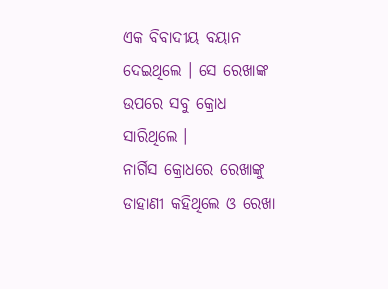ଏକ ବିବାଦୀୟ ବୟାନ ଦେଇଥିଲେ । ସେ ରେଖାଙ୍କ ଉପରେ ସବୁ କ୍ରୋଧ ସାରିଥିଲେ ।
ନାର୍ଗିସ କ୍ରୋଧରେ ରେଖାଙ୍କୁ ଡାହାଣୀ କହିଥିଲେ ଓ ରେଖା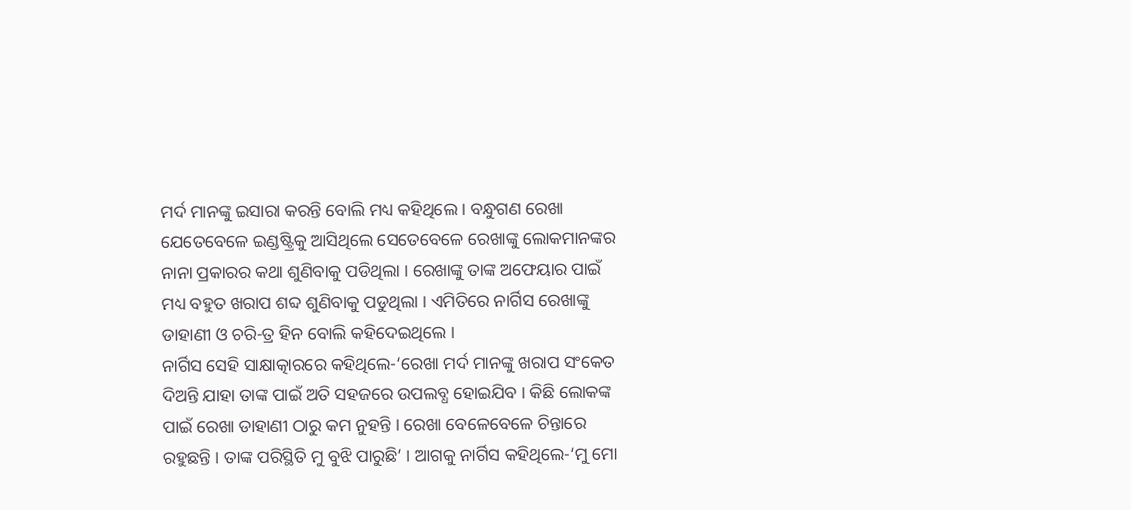ମର୍ଦ ମାନଙ୍କୁ ଇସାରା କରନ୍ତି ବୋଲି ମଧ୍ୟ କହିଥିଲେ । ବନ୍ଧୁଗଣ ରେଖା ଯେତେବେଳେ ଇଣ୍ଡଷ୍ଟ୍ରିକୁ ଆସିଥିଲେ ସେତେବେଳେ ରେଖାଙ୍କୁ ଲୋକମାନଙ୍କର ନାନା ପ୍ରକାରର କଥା ଶୁଣିବାକୁ ପଡିଥିଲା । ରେଖାଙ୍କୁ ତାଙ୍କ ଅଫେୟାର ପାଇଁ ମଧ୍ୟ ବହୁତ ଖରାପ ଶବ୍ଦ ଶୁଣିବାକୁ ପଡୁଥିଲା । ଏମିତିରେ ନାର୍ଗିସ ରେଖାଙ୍କୁ ଡାହାଣୀ ଓ ଚରି-ତ୍ର ହିନ ବୋଲି କହିଦେଇଥିଲେ ।
ନାର୍ଗିସ ସେହି ସାକ୍ଷାତ୍କାରରେ କହିଥିଲେ-‘ରେଖା ମର୍ଦ ମାନଙ୍କୁ ଖରାପ ସଂକେତ ଦିଅନ୍ତି ଯାହା ତାଙ୍କ ପାଇଁ ଅତି ସହଜରେ ଉପଲବ୍ଧ ହୋଇଯିବ । କିଛି ଲୋକଙ୍କ ପାଇଁ ରେଖା ଡାହାଣୀ ଠାରୁ କମ ନୁହନ୍ତି । ରେଖା ବେଳେବେଳେ ଚିନ୍ତାରେ ରହୁଛନ୍ତି । ତାଙ୍କ ପରିସ୍ଥିତି ମୁ ବୁଝି ପାରୁଛି’ । ଆଗକୁ ନାର୍ଗିସ କହିଥିଲେ-‘ମୁ ମୋ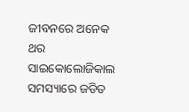ଜୀବନରେ ଅନେକ ଥର ସାଇକୋଲୋଜିକାଲ ସମସ୍ୟାରେ ଜଡିତ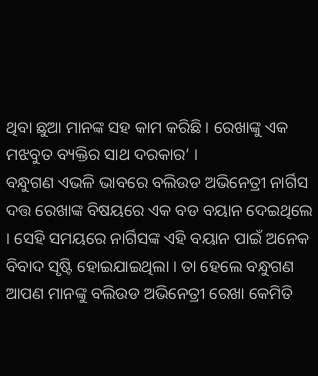ଥିବା ଛୁଆ ମାନଙ୍କ ସହ କାମ କରିଛି । ରେଖାଙ୍କୁ ଏକ ମଝବୁତ ବ୍ୟକ୍ତିର ସାଥ ଦରକାର’ ।
ବନ୍ଧୁଗଣ ଏଭଳି ଭାବରେ ବଲିଉଡ ଅଭିନେତ୍ରୀ ନାର୍ଗିସ ଦତ୍ତ ରେଖାଙ୍କ ବିଷୟରେ ଏକ ବଡ ବୟାନ ଦେଇଥିଲେ । ସେହି ସମୟରେ ନାର୍ଗିସଙ୍କ ଏହି ବୟାନ ପାଇଁ ଅନେକ ବିବାଦ ସୃଷ୍ଟି ହୋଇଯାଇଥିଲା । ତା ହେଲେ ବନ୍ଧୁଗଣ ଆପଣ ମାନଙ୍କୁ ବଲିଉଡ ଅଭିନେତ୍ରୀ ରେଖା କେମିତି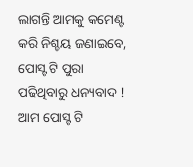ଲାଗନ୍ତି ଆମକୁ କମେଣ୍ଟ କରି ନିଶ୍ଚୟ ଜଣାଇବେ, ପୋସ୍ଟ ଟି ପୁରା ପଢିଥିବାରୁ ଧନ୍ୟବାଦ ! ଆମ ପୋସ୍ଟ ଟି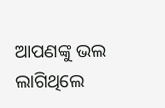ଆପଣଙ୍କୁ ଭଲ ଲାଗିଥିଲେ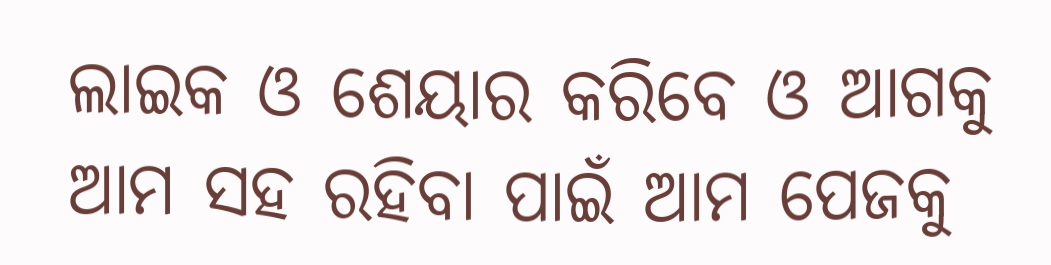ଲାଇକ ଓ ଶେୟାର କରିବେ ଓ ଆଗକୁ ଆମ ସହ ରହିବା ପାଇଁ ଆମ ପେଜକୁ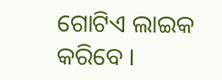ଗୋଟିଏ ଲାଇକ କରିବେ ।